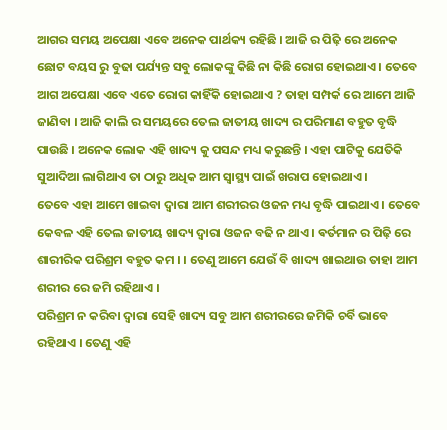ଆଗର ସମୟ ଅପେକ୍ଷା ଏବେ ଅନେକ ପାର୍ଥକ୍ୟ ରହିଛି । ଆଜି ର ପିଢ଼ି ରେ ଅନେକ ଛୋଟ ବୟସ ରୁ ବୁଢା ପର୍ଯ୍ୟନ୍ତ ସବୁ ଲୋକଙ୍କୁ କିଛି ନା କିଛି ରୋଗ ହୋଇଥାଏ । ତେବେ ଆଗ ଅପେକ୍ଷା ଏବେ ଏତେ ରୋଗ କାହିଁକି ହୋଇଥାଏ ? ତାହା ସମ୍ପର୍କ ରେ ଆମେ ଆଜି ଜାଣିବା । ଆଜି କାଲି ର ସମୟରେ ତେଲ ଜାତୀୟ ଖାଦ୍ୟ ର ପରିମାଣ ବହୁତ ବୃଦ୍ଧି ପାଉଛି । ଅନେକ ଲୋକ ଏହି ଖାଦ୍ୟ କୁ ପସନ୍ଦ ମଧ୍ୟ କରୁଛନ୍ତି । ଏହା ପାଟିକୁ ଯେତିକି ସୁଆଦିଆ ଲାଗିଥାଏ ତା ଠାରୁ ଅଧିକ ଆମ ସ୍ୱାସ୍ଥ୍ୟ ପାଇଁ ଖରାପ ହୋଇଥାଏ ।
ତେବେ ଏହା ଆମେ ଖାଇବା ଦ୍ୱାରା ଆମ ଶରୀରର ଓଜନ ମଧ୍ୟ ବୃଦ୍ଧି ପାଇଥାଏ । ତେବେ କେବଳ ଏହି ତେଲ ଜାତୀୟ ଖାଦ୍ୟ ଦ୍ୱାରା ଓଜନ ବଢି ନ ଥାଏ । ଵର୍ତମାନ ର ପିଢ଼ି ରେ ଶାରୀରିକ ପରିଶ୍ରମ ବହୁତ କମ । । ତେଣୁ ଆମେ ଯେଉଁ ବି ଖାଦ୍ୟ ଖାଇଥାଉ ତାହା ଆମ ଶରୀର ରେ ଜମି ରହିଥାଏ ।
ପରିଶ୍ରମ ନ କରିବା ଦ୍ୱାରା ସେହି ଖାଦ୍ୟ ସବୁ ଆମ ଶରୀରରେ ଜମିକି ଚର୍ବି ଭାବେ ରହିଥାଏ । ତେଣୁ ଏହି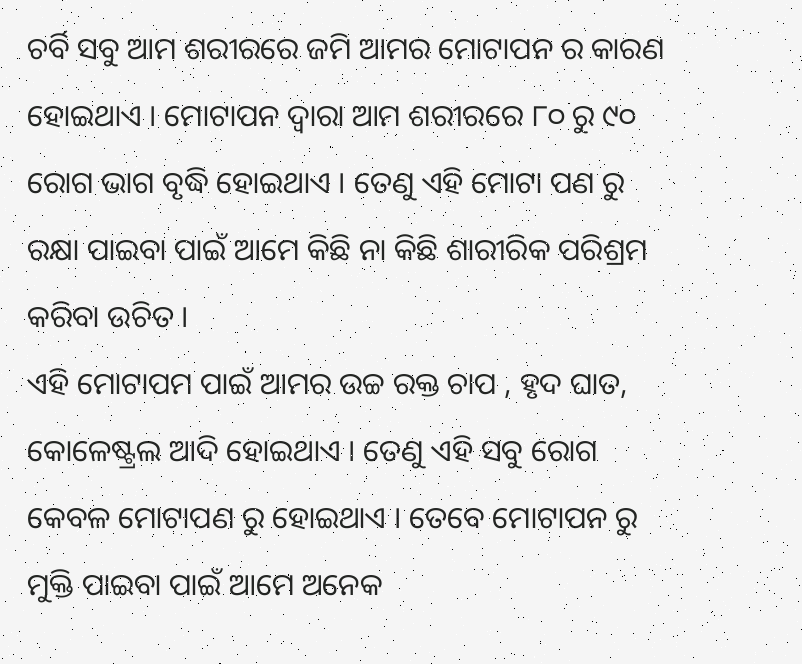ଚର୍ବି ସବୁ ଆମ ଶରୀରରେ ଜମି ଆମର ମୋଟାପନ ର କାରଣ ହୋଇଥାଏ । ମୋଟାପନ ଦ୍ୱାରା ଆମ ଶରୀରରେ ୮୦ ରୁ ୯୦ ରୋଗ ଭାଗ ବୃଦ୍ଧି ହୋଇଥାଏ । ତେଣୁ ଏହି ମୋଟା ପଣ ରୁ ରକ୍ଷା ପାଇବା ପାଇଁ ଆମେ କିଛି ନା କିଛି ଶାରୀରିକ ପରିଶ୍ରମ କରିବା ଉଚିତ ।
ଏହି ମୋଟାପମ ପାଇଁ ଆମର ଉଚ୍ଚ ରକ୍ତ ଚାପ , ହୃଦ ଘାତ, କୋଳେଷ୍ଟ୍ରଲ ଆଦି ହୋଇଥାଏ । ତେଣୁ ଏହି ସବୁ ରୋଗ କେବଳ ମୋଟାପଣ ରୁ ହୋଇଥାଏ । ତେବେ ମୋଟାପନ ରୁ ମୁକ୍ତି ପାଇବା ପାଇଁ ଆମେ ଅନେକ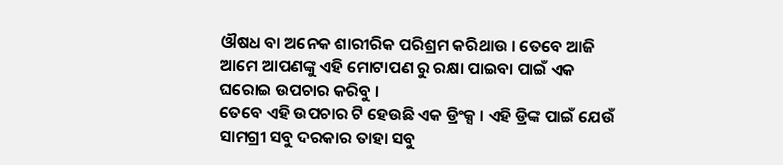ଔଷଧ ବା ଅନେକ ଶାରୀରିକ ପରିଶ୍ରମ କରିଥାଉ । ତେବେ ଆଜି ଆମେ ଆପଣଙ୍କୁ ଏହି ମୋଟାପଣ ରୁ ରକ୍ଷା ପାଇବା ପାଇଁ ଏକ ଘରୋଇ ଉପଚାର କରିବୁ ।
ତେବେ ଏହି ଉପଚାର ଟି ହେଉଛି ଏକ ଡ୍ରିଂକ୍ସ । ଏହି ଡ୍ରିଙ୍କ ପାଇଁ ଯେଉଁ ସାମଗ୍ରୀ ସବୁ ଦରକାର ତାହା ସବୁ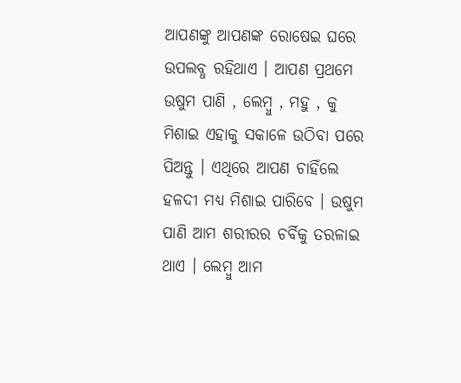ଆପଣଙ୍କୁ ଆପଣଙ୍କ ରୋଷେଇ ଘରେ ଉପଲବ୍ଧ ରହିଥାଏ । ଆପଣ ପ୍ରଥମେ ଉଷୁମ ପାଣି , ଲେମ୍ବୁ , ମହୁ , କୁ ମିଶାଇ ଏହାକୁ ସକାଳେ ଉଠିବା ପରେ ପିଅନ୍ତୁ । ଏଥିରେ ଆପଣ ଚାହିଁଲେ ହଳଦୀ ମଧ୍ୟ ମିଶାଇ ପାରିବେ । ଉଷୁମ ପାଣି ଆମ ଶରୀରର ଚର୍ବିକୁ ତରଳାଇ ଥାଏ । ଲେମ୍ବୁ ଆମ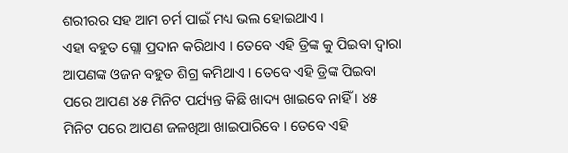ଶରୀରର ସହ ଆମ ଚର୍ମ ପାଇଁ ମଧ୍ୟ ଭଲ ହୋଇଥାଏ ।
ଏହା ବହୁତ ଗ୍ଲୋ ପ୍ରଦାନ କରିଥାଏ । ତେବେ ଏହି ଡ୍ରିଙ୍କ କୁ ପିଇବା ଦ୍ୱାରା ଆପଣଙ୍କ ଓଜନ ବହୁତ ଶିଗ୍ର କମିଥାଏ । ତେବେ ଏହି ଡ୍ରିଙ୍କ ପିଇବା ପରେ ଆପଣ ୪୫ ମିନିଟ ପର୍ଯ୍ୟନ୍ତ କିଛି ଖାଦ୍ୟ ଖାଇବେ ନାହିଁ । ୪୫ ମିନିଟ ପରେ ଆପଣ ଜଳଖିଆ ଖାଇପାରିବେ । ତେବେ ଏହି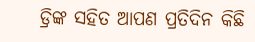ଡ୍ରିଙ୍କ ସହିତ ଆପଣ ପ୍ରତିଦିନ କିଛି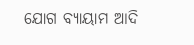ଯୋଗ ବ୍ୟାୟାମ ଆଦି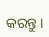କରନ୍ତୁ ।